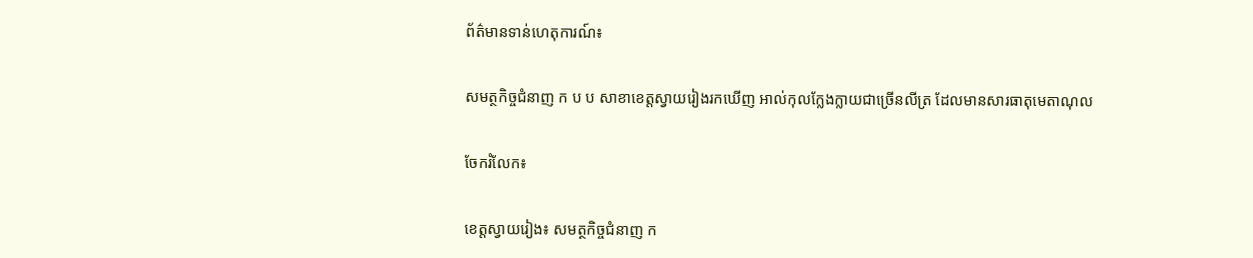ព័ត៌មានទាន់ហេតុការណ៍៖

សមត្ថកិច្ចជំនាញ ក ប ប សាខាខេត្តស្វាយរៀងរកឃើញ អាល់កុលក្លែងក្លាយជាច្រើនលីត្រ ដែលមានសារធាតុមេតាណុល

ចែករំលែក៖

ខេត្តស្វាយរៀង៖ សមត្ថកិច្ចជំនាញ ក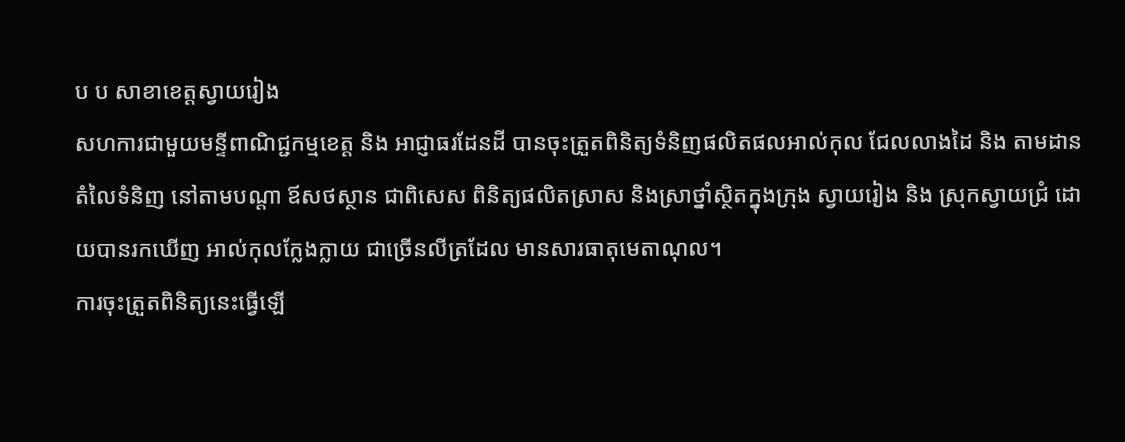ប ប សាខាខេត្តស្វាយរៀង
សហការជាមួយមន្ទីពាណិជ្ជកម្មខេត្ត និង អាជ្ញាធរដែនដី បានចុះត្រួតពិនិត្យទំនិញផលិតផលអាល់កុល ជែលលាងដៃ និង តាមដានតំលៃទំនិញ នៅតាមបណ្ដា ឪសថស្ថាន ជាពិសេស ពិនិត្យផលិតស្រាស និងស្រាថ្នាំស្ថិតក្នុងក្រុង ស្វាយរៀង និង ស្រុកស្វាយជ្រំ ដោយបានរកឃើញ អាល់កុលក្លែងក្លាយ ជាច្រើនលីត្រដែល មានសារធាតុមេតាណុល។
ការចុះត្រួតពិនិត្យនេះធ្វើឡើ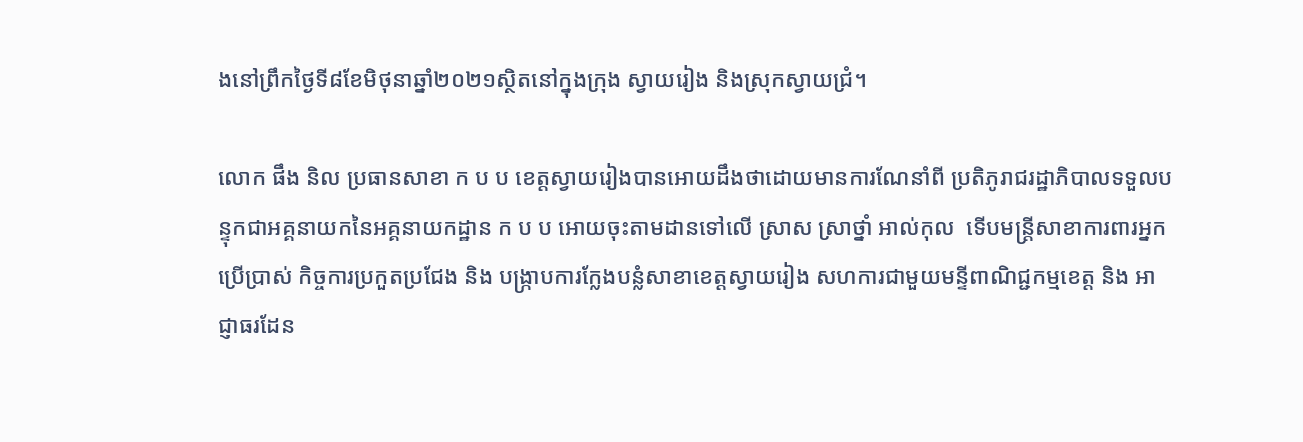ងនៅព្រឹកថ្ងៃទី៨ខែមិថុនាឆ្នាំ២០២១ស្ថិតនៅក្នុងក្រុង ស្វាយរៀង និងស្រុកស្វាយជ្រំ។

លោក ផឹង និល ប្រធានសាខា ក ប ប ខេត្តស្វាយរៀងបានអោយដឹងថាដោយមានការណែនាំពី ប្រតិភូរាជរដ្ឋាភិបាលទទួលបន្ទុកជាអគ្គនាយកនៃអគ្គនាយកដ្ឋាន ក ប ប អោយចុះតាមដានទៅលើ ស្រាស ស្រាថ្នាំ អាល់កុល  ទើបមន្ត្រីសាខាការពារអ្នកប្រើប្រាស់ កិច្ចការប្រកួតប្រជែង និង បង្ក្រាបការក្លែងបន្លំសាខាខេត្តស្វាយរៀង សហការជាមួយមន្ទីពាណិជ្ជកម្មខេត្ត និង អាជ្ញាធរដែន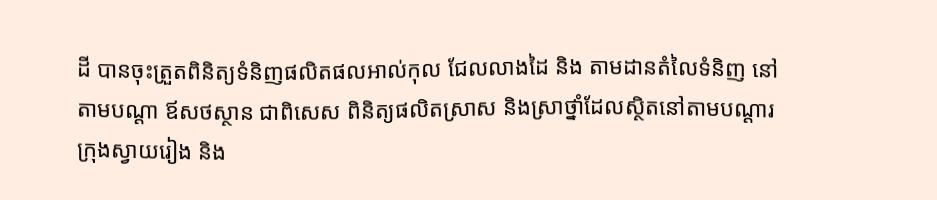ដី បានចុះត្រួតពិនិត្យទំនិញផលិតផលអាល់កុល ជែលលាងដៃ និង តាមដានតំលៃទំនិញ នៅតាមបណ្ដា ឪសថស្ថាន ជាពិសេស ពិនិត្យផលិតស្រាស និងស្រាថ្នាំដែលស្ថិតនៅតាមបណ្ដារក្រុងស្វាយរៀង និង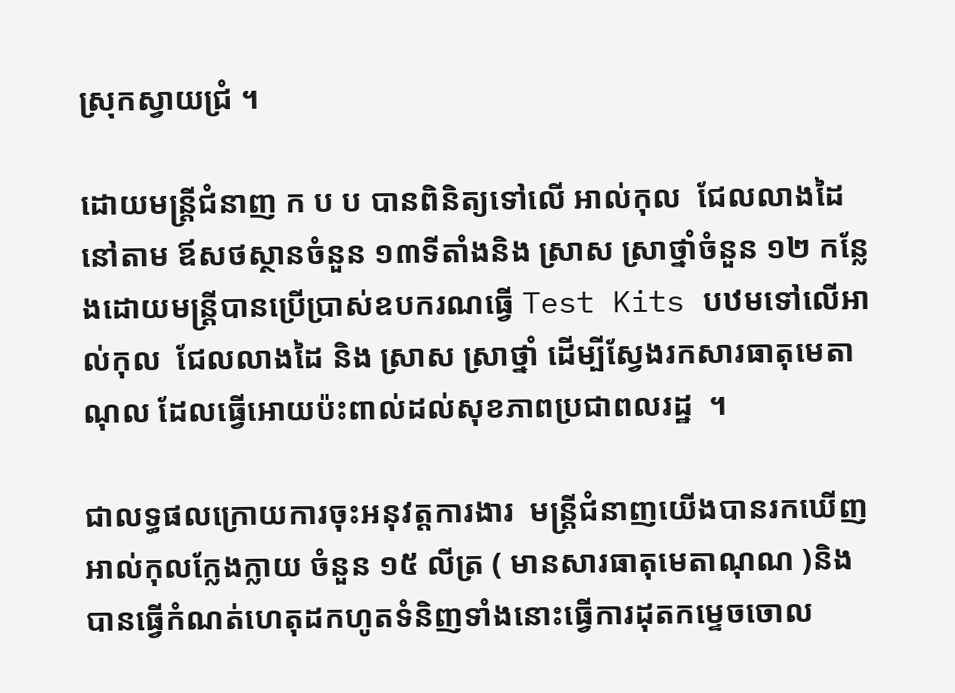ស្រុកស្វាយជ្រំ ។

ដោយមន្ត្រីជំនាញ ក ប ប បានពិនិត្យទៅលើ អាល់កុល  ជែលលាងដៃនៅតាម ឪសថស្ថានចំនួន ១៣ទីតាំងនិង ស្រាស ស្រាថ្នាំចំនួន ១២ កន្លែងដោយមន្ត្រីបានប្រើប្រាស់ឧបករណធ្វើ Test Kits បឋមទៅលើអាល់កុល  ជែលលាងដៃ និង ស្រាស ស្រាថ្នាំ ដើម្បីស្វែងរកសារធាតុមេតាណុល ដែលធ្វើអោយប៉ះពាល់ដល់សុខភាពប្រជាពលរដ្ឋ  ។

ជាលទ្ធផលក្រោយការចុះអនុវត្តការងារ  មន្ត្រីជំនាញយើងបានរកឃើញអាល់កុលក្លែងក្លាយ ចំនួន ១៥ លីត្រ ( មានសារធាតុមេតាណុណ )និងបានធ្វើកំណត់ហេតុដកហូតទំនិញទាំងនោះធ្វើការដុតកម្ទេចចោល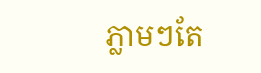ភ្លាមៗតែ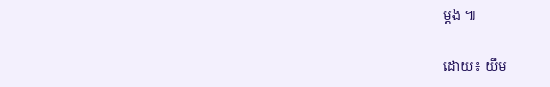ម្តង ៕

ដោយ៖ យឹម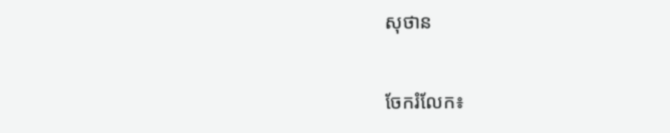សុថាន


ចែករំលែក៖